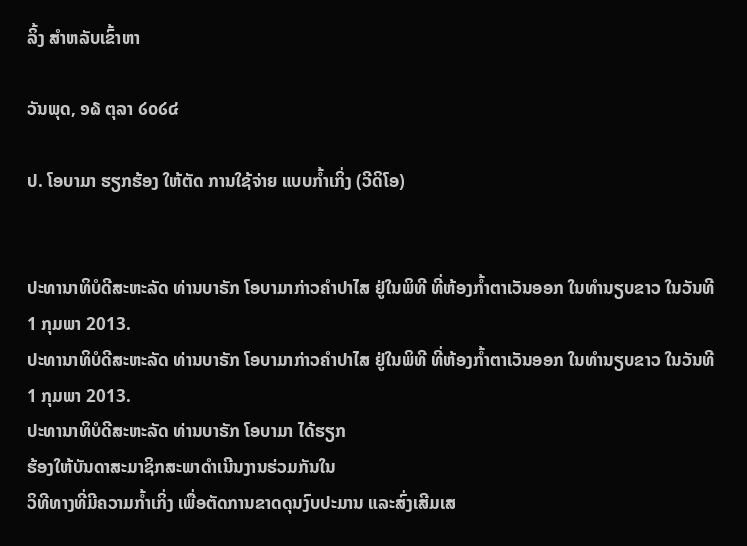ລິ້ງ ສຳຫລັບເຂົ້າຫາ

ວັນພຸດ, ໑໖ ຕຸລາ ໒໐໒໔

ປ. ໂອບາມາ ຮຽກຮ້ອງ ໃຫ້ຕັດ ການໃຊ້ຈ່າຍ ແບບກໍ້າເກິ່ງ (ວີດິໂອ)


ປະທານາທິບໍດີສະຫະລັດ ທ່ານບາຣັກ ໂອບາມາກ່າວຄໍາປາໄສ ຢູ່ໃນພິທີ ທີ່ຫ້ອງກໍ້າຕາເວັນອອກ ໃນທໍານຽບຂາວ ໃນວັນທີ 1 ກຸມພາ 2013.
ປະທານາທິບໍດີສະຫະລັດ ທ່ານບາຣັກ ໂອບາມາກ່າວຄໍາປາໄສ ຢູ່ໃນພິທີ ທີ່ຫ້ອງກໍ້າຕາເວັນອອກ ໃນທໍານຽບຂາວ ໃນວັນທີ 1 ກຸມພາ 2013.
ປະທານາທິບໍດີສະຫະລັດ ທ່ານບາຣັກ ໂອບາມາ ໄດ້ຮຽກ
ຮ້ອງໃຫ້ບັນດາສະມາຊິກສະພາດຳເນີນງານຮ່ວມກັນໃນ
ວິທີທາງທີ່ມີຄວາມກໍ້າເກິ່ງ ເພື່ອຕັດການຂາດດຸນງົບປະມານ ແລະສົ່ງເສີມເສ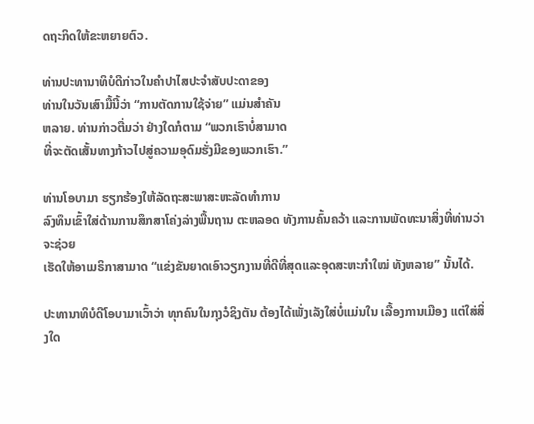ດຖະກິດໃຫ້ຂະຫຍາຍຕົວ.

ທ່ານປະທານາທິບໍດີກ່າວໃນຄໍາປາໄສປະຈໍາສັບປະດາຂອງ
ທ່ານໃນວັນເສົາມື້ນີ້ວ່າ “ການຕັດການໃຊ້ຈ່າຍ” ແມ່ນສໍາຄັນ
ຫລາຍ. ທ່ານກ່າວຕື່ມວ່າ ຢ່າງໃດກໍຕາມ “ພວກເຮົາບໍ່ສາມາດ
ທີ່ຈະຕັດເສັ້ນທາງກ້າວໄປສູ່ຄວາມອຸດົມຮັ່ງມີຂອງພວກເຮົາ.”

ທ່ານໂອບາມາ ຮຽກຮ້ອງໃຫ້ລັດຖະສະພາສະຫະລັດທຳການ
ລົງທຶນເຂົ້າໃສ່ດ້ານການສຶກສາໂຄ່ງລ່າງພື້ນຖານ ຕະຫລອດ ທັງການຄົ້ນຄວ້າ ແລະການພັດທະນາສິ່ງທີ່ທ່ານວ່າ ຈະຊ່ວຍ
ເຮັດໃຫ້ອາເມຣິກາສາມາດ “ແຂ່ງຂັນຍາດເອົາວຽກງານທີ່ດີທີ່ສຸດແລະອຸດສະຫະກໍາໃໝ່ ທັງຫລາຍ” ນັ້ນໄດ້.

ປະທານາທິບໍດີໂອບາມາເວົ້າວ່າ ທຸກຄົນໃນກຸງວໍຊິງຕັນ ຕ້ອງໄດ້ເພັ່ງເລັງໃສ່ບໍ່ແມ່ນໃນ ເລື້ອງການເມືອງ ແຕ່ໃສ່ສິ່ງໃດ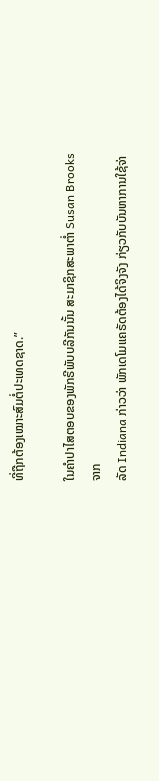ທີ່ຖືກຕ້ອງເໝາະສົມຕໍ່ປະເທດຊາດ.”

ໃນຄຳປາໄສຕອບຂອງພັກຣີພັບບລີກັນນັ້ນ ສະມາຊິກສະພາຕໍ່າ Susan Brooks ຈາກ
ລັດ Indiana ກ່າວວ່າ ພັກເດໂມແຄຣັດຕ້ອງໄດ້ຈິງຈັງ ກ່ຽວກັບບັນຫາການໃຊ້ຈ່າ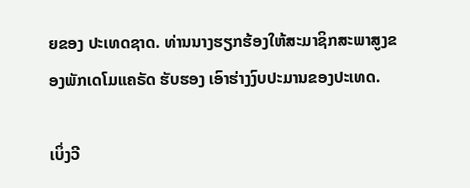ຍຂອງ ປະເທດຊາດ. ທ່ານນາງຮຽກຮ້ອງໃຫ້ສະມາຊິກສະພາສູງຂອງພັກເດໂມແຄຣັດ ຮັບຮອງ ເອົາຮ່າງງົບປະມານຂອງປະເທດ.

ເບິ່ງວີ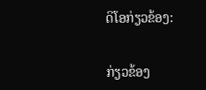ດິໂອກ່ຽວຂ້ອງ:


ກ່ຽວຂ້ອງ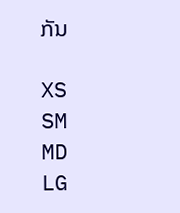ກັນ

XS
SM
MD
LG